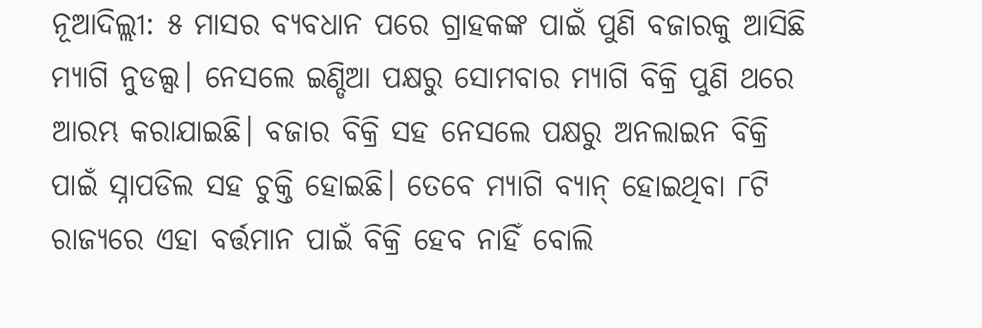ନୂଆଦିଲ୍ଲୀ: ୫ ମାସର ବ୍ୟବଧାନ ପରେ ଗ୍ରାହକଙ୍କ ପାଇଁ ପୁଣି ବଜାରକୁ ଆସିଛି ମ୍ୟାଗି ନୁଡଲ୍ସ। ନେସଲେ ଇଣ୍ଡିଆ ପକ୍ଷରୁ ସୋମବାର ମ୍ୟାଗି ବିକ୍ରି ପୁଣି ଥରେ ଆରମ୍ଭ କରାଯାଇଛି। ବଜାର ବିକ୍ରି ସହ ନେସଲେ ପକ୍ଷରୁ ଅନଲାଇନ ବିକ୍ରି ପାଇଁ ସ୍ନାପଡିଲ ସହ ଚୁକ୍ତି ହୋଇଛି। ତେବେ ମ୍ୟାଗି ବ୍ୟାନ୍ ହୋଇଥିବା ୮ଟି ରାଜ୍ୟରେ ଏହା ବର୍ତ୍ତମାନ ପାଇଁ ବିକ୍ରି ହେବ ନାହିଁ ବୋଲି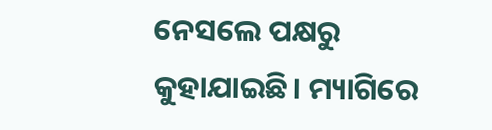ନେସଲେ ପକ୍ଷରୁ କୁହାଯାଇଛି। ମ୍ୟାଗିରେ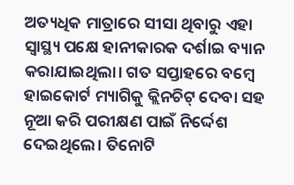ଅତ୍ୟଧିକ ମାତ୍ରାରେ ସୀସା ଥିବାରୁ ଏହା ସ୍ୱାସ୍ଥ୍ୟ ପକ୍ଷେ ହାନୀକାରକ ଦର୍ଶାଇ ବ୍ୟାନ କରାଯାଇଥିଲା। ଗତ ସପ୍ତାହରେ ବମ୍ୱେ ହାଇକୋର୍ଟ ମ୍ୟାଗିକୁ କ୍ଲିନଚିଟ୍ ଦେବା ସହ ନୂଆ କରି ପରୀକ୍ଷଣ ପାଇଁ ନିର୍ଦ୍ଦେଶ ଦେଇଥିଲେ। ତିନୋଟି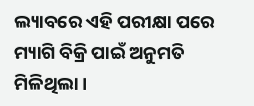ଲ୍ୟାବରେ ଏହି ପରୀକ୍ଷା ପରେ ମ୍ୟାଗି ବିକ୍ରି ପାଇଁ ଅନୁମତି ମିଳିଥିଲା।